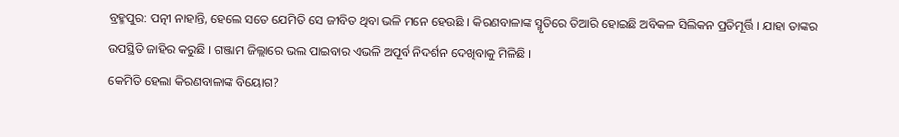ବ୍ରହ୍ମପୁର: ପତ୍ନୀ ନାହାନ୍ତି, ହେଲେ ସତେ ଯେମିତି ସେ ଜୀବିତ ଥିବା ଭଳି ମନେ ହେଉଛି । କିରଣବାଳାଙ୍କ ସ୍ମୃତିରେ ତିଆରି ହୋଇଛି ଅବିକଳ ସିଲିକନ ପ୍ରତିମୂର୍ତ୍ତି । ଯାହା ତାଙ୍କର ଉପସ୍ଥିତି ଜାହିର କରୁଛି । ଗଞ୍ଜାମ ଜିଲ୍ଲାରେ ଭଲ ପାଇବାର ଏଭଳି ଅପୂର୍ବ ନିଦର୍ଶନ ଦେଖିବାକୁ ମିଳିଛି ।
କେମିତି ହେଲା କିରଣବାଳାଙ୍କ ବିୟୋଗ?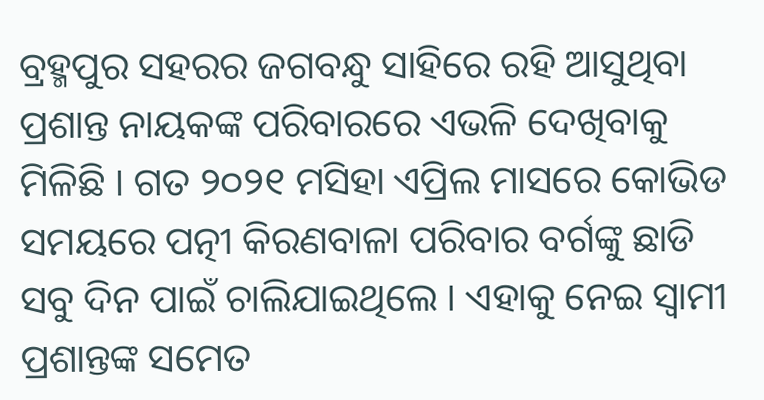ବ୍ରହ୍ମପୁର ସହରର ଜଗବନ୍ଧୁ ସାହିରେ ରହି ଆସୁଥିବା ପ୍ରଶାନ୍ତ ନାୟକଙ୍କ ପରିବାରରେ ଏଭଳି ଦେଖିବାକୁ ମିଳିଛି । ଗତ ୨୦୨୧ ମସିହା ଏପ୍ରିଲ ମାସରେ କୋଭିଡ ସମୟରେ ପତ୍ନୀ କିରଣବାଳା ପରିବାର ବର୍ଗଙ୍କୁ ଛାଡି ସବୁ ଦିନ ପାଇଁ ଚାଲିଯାଇଥିଲେ । ଏହାକୁ ନେଇ ସ୍ୱାମୀ ପ୍ରଶାନ୍ତଙ୍କ ସମେତ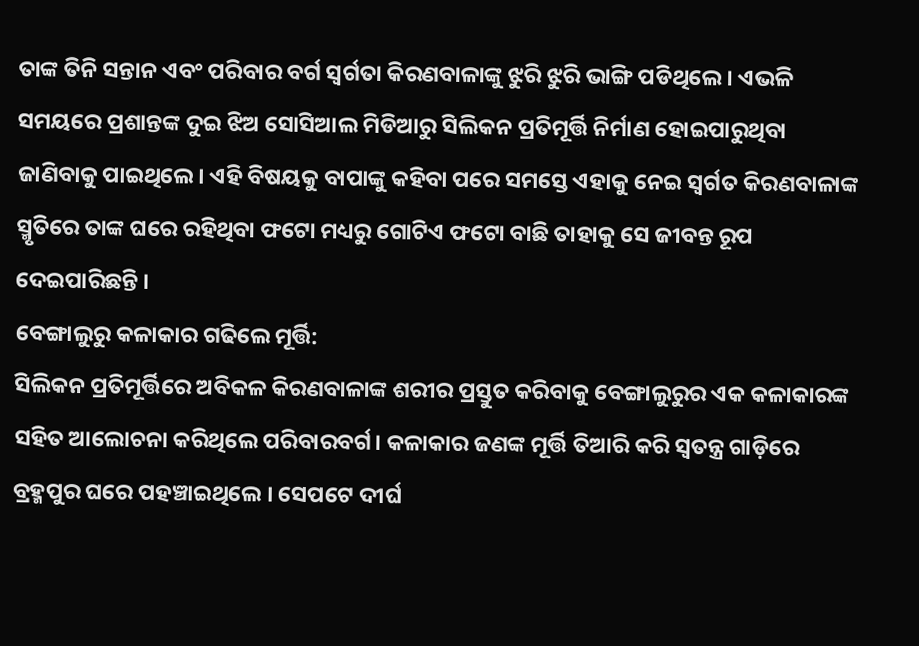ତାଙ୍କ ତିନି ସନ୍ତାନ ଏବଂ ପରିବାର ବର୍ଗ ସ୍ୱର୍ଗତା କିରଣବାଳାଙ୍କୁ ଝୁରି ଝୁରି ଭାଙ୍ଗି ପଡିଥିଲେ । ଏଭଳି ସମୟରେ ପ୍ରଶାନ୍ତଙ୍କ ଦୁଇ ଝିଅ ସୋସିଆଲ ମିଡିଆରୁ ସିଲିକନ ପ୍ରତିମୂର୍ତ୍ତି ନିର୍ମାଣ ହୋଇପାରୁଥିବା ଜାଣିବାକୁ ପାଇଥିଲେ। ଏହି ବିଷୟକୁ ବାପାଙ୍କୁ କହିବା ପରେ ସମସ୍ତେ ଏହାକୁ ନେଇ ସ୍ୱର୍ଗତ କିରଣବାଳାଙ୍କ ସ୍ମୃତିରେ ତାଙ୍କ ଘରେ ରହିଥିବା ଫଟୋ ମଧ୍ୟରୁ ଗୋଟିଏ ଫଟୋ ବାଛି ତାହାକୁ ସେ ଜୀବନ୍ତ ରୂପ ଦେଇପାରିଛନ୍ତି ।
ବେଙ୍ଗାଲୁରୁ କଳାକାର ଗଢିଲେ ମୂର୍ତ୍ତି:
ସିଲିକନ ପ୍ରତିମୂର୍ତ୍ତିରେ ଅବିକଳ କିରଣବାଳାଙ୍କ ଶରୀର ପ୍ରସ୍ତୁତ କରିବାକୁ ବେଙ୍ଗାଲୁରୁର ଏକ କଳାକାରଙ୍କ ସହିତ ଆଲୋଚନା କରିଥିଲେ ପରିବାରବର୍ଗ। କଳାକାର ଜଣଙ୍କ ମୂର୍ତ୍ତି ତିଆରି କରି ସ୍ବତନ୍ତ୍ର ଗାଡ଼ିରେ ବ୍ରହ୍ମପୁର ଘରେ ପହଞ୍ଚାଇଥିଲେ । ସେପଟେ ଦୀର୍ଘ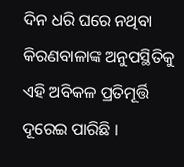ଦିନ ଧରି ଘରେ ନଥିବା କିରଣବାଳାଙ୍କ ଅନୁପସ୍ଥିତିକୁ ଏହି ଅବିକଳ ପ୍ରତିମୂର୍ତ୍ତି ଦୂରେଇ ପାରିଛି ।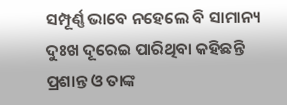ସମ୍ପୂର୍ଣ୍ଣ ଭାବେ ନହେଲେ ବି ସାମାନ୍ୟ ଦୁଃଖ ଦୂରେଇ ପାରିଥିବା କହିଛନ୍ତି ପ୍ରଶାନ୍ତ ଓ ତାଙ୍କ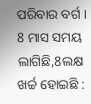ପରିବାର ବର୍ଗ ।
8 ମାସ ସମୟ ଲାଗିଛି,8ଲକ୍ଷ ଖର୍ଚ୍ଚ ହୋଇଛି :